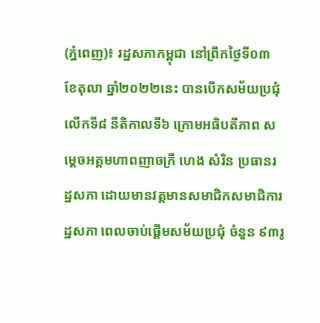(ភ្នំពេញ)៖ រដ្ឋសភាកម្ពុជា នៅព្រឹកថ្ងៃទី០៣ ខែតុលា ឆ្នាំ២០២២នេះ បានបើកសម័យប្រជុំ លើកទី៨ នីតិកាលទី៦ ក្រោមអធិបតីភាព សម្ដេចអគ្គមហាពញាចក្រី ហេង សំរិន ប្រធានរដ្ឋសភា ដោយមានវត្តមានសមាជិកសមាជិការដ្ឋសភា ពេលចាប់ផ្តើមសម័យប្រជុំ ចំនួន ៩៣រូ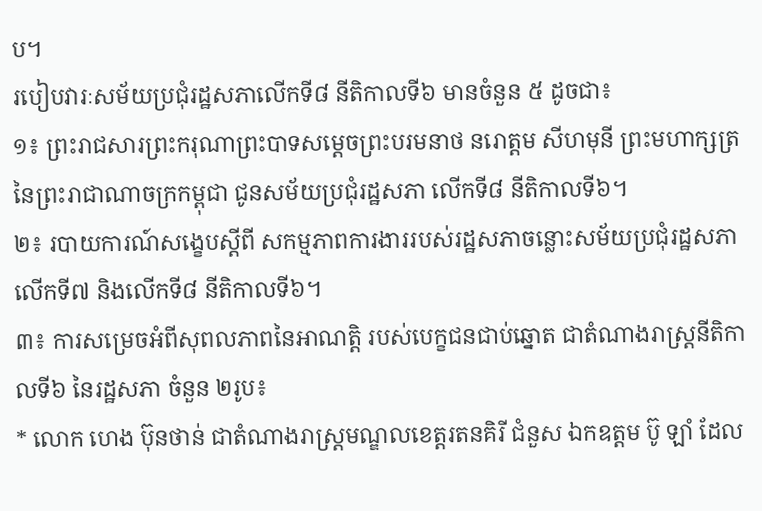ប។
របៀបវារៈសម័យប្រជុំរដ្ឋសភាលើកទី៨ នីតិកាលទី៦ មានចំនួន ៥ ដូចជា៖
១៖ ព្រះរាជសារព្រះករុណាព្រះបាទសម្តេចព្រះបរមនាថ នរោត្តម សីហមុនី ព្រះមហាក្សត្រ នៃព្រះរាជាណាចក្រកម្ពុជា ជូនសម័យប្រជុំរដ្ឋសភា លើកទី៨ នីតិកាលទី៦។
២៖ របាយការណ៍សង្ខេបស្តីពី សកម្មភាពការងាររបស់រដ្ឋសភាចន្លោះសម័យប្រជុំរដ្ឋសភាលើកទី៧ និងលើកទី៨ នីតិកាលទី៦។
៣៖ ការសម្រេចអំពីសុពលភាពនៃអាណត្តិ របស់បេក្ខជនជាប់ឆ្នោត ជាតំណាងរាស្រ្តនីតិកាលទី៦ នៃរដ្ឋសភា ចំនួន ២រូប៖
* លោក ហេង ប៊ុនថាន់ ជាតំណាងរាស្រ្តមណ្ឌលខេត្តរតនគិរី ជំនួស ឯកឧត្តម ប៊ូ ឡាំ ដែល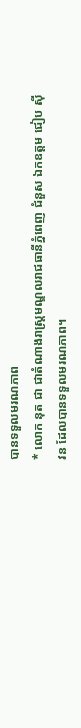បានទទួលមរណភាព
* លោក នុត ជា ជាតំណាងរាស្រ្តមណ្ឌលរាជធានីភ្នំពេញ ជំនួស ឯកឧត្តម ជៀប ស៊ីវន ដែលបានទទួលមរណភាព។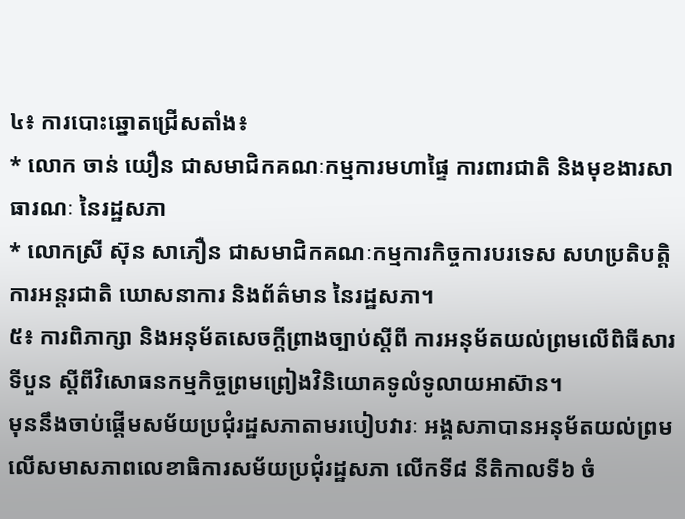៤៖ ការបោះឆ្នោតជ្រើសតាំង៖
* លោក ចាន់ យឿន ជាសមាជិកគណៈកម្មការមហាផ្ទៃ ការពារជាតិ និងមុខងារសាធារណៈ នៃរដ្ឋសភា
* លោកស្រី ស៊ុន សាភឿន ជាសមាជិកគណៈកម្មការកិច្ចការបរទេស សហប្រតិបត្តិការអន្តរជាតិ ឃោសនាការ និងព័ត៌មាន នៃរដ្ឋសភា។
៥៖ ការពិភាក្សា និងអនុម័តសេចក្តីព្រាងច្បាប់ស្តីពី ការអនុម័តយល់ព្រមលើពិធីសារទីបួន ស្តីពីវិសោធនកម្មកិច្ចព្រមព្រៀងវិនិយោគទូលំទូលាយអាស៊ាន។
មុននឹងចាប់ផ្តើមសម័យប្រជុំរដ្ឋសភាតាមរបៀបវារៈ អង្គសភាបានអនុម័តយល់ព្រមលើសមាសភាពលេខាធិការសម័យប្រជុំរដ្ឋសភា លើកទី៨ នីតិកាលទី៦ ចំ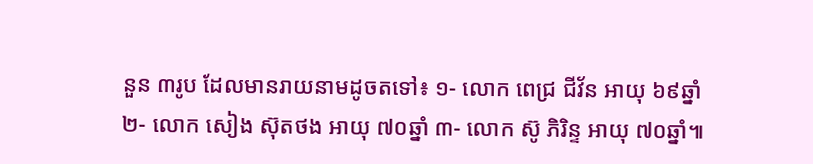នួន ៣រូប ដែលមានរាយនាមដូចតទៅ៖ ១- លោក ពេជ្រ ជីវ័ន អាយុ ៦៩ឆ្នាំ ២- លោក សៀង ស៊ុតថង អាយុ ៧០ឆ្នាំ ៣- លោក ស៊ូ ភិរិន្ទ អាយុ ៧០ឆ្នាំ៕